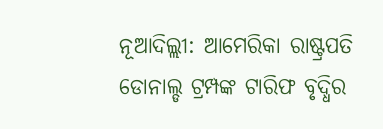ନୂଆଦିଲ୍ଲୀ: ଆମେରିକା ରାଷ୍ଟ୍ରପତି ଡୋନାଲ୍ଡ ଟ୍ରମ୍ପଙ୍କ ଟାରିଫ ବୃଦ୍ଧିର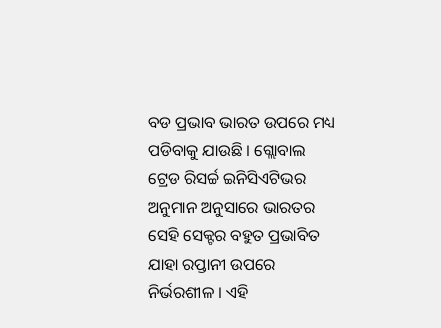ବଡ ପ୍ରଭାବ ଭାରତ ଉପରେ ମଧ୍ୟ ପଡିବାକୁ ଯାଉଛି । ଗ୍ଲୋବାଲ ଟ୍ରେଡ ରିସର୍ଚ୍ଚ ଇନିସିଏଟିଭର ଅନୁମାନ ଅନୁସାରେ ଭାରତର ସେହି ସେକ୍ଟର ବହୁତ ପ୍ରଭାବିତ ଯାହା ରପ୍ତାନୀ ଉପରେ ନିର୍ଭରଶୀଳ । ଏହି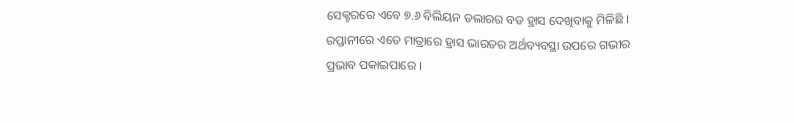ସେକ୍ଟରରେ ଏବେ ୭.୬ ବିଲିୟନ ଡଲାରର ବଡ ହ୍ରାସ ଦେଖିବାକୁ ମିଳିଛି । ରପ୍ତାନୀରେ ଏତେ ମାତ୍ରାରେ ହ୍ରାସ ଭାରତର ଅର୍ଥବ୍ୟବସ୍ଥା ଉପରେ ଗଭୀର ପ୍ରଭାବ ପକାଇପାରେ ।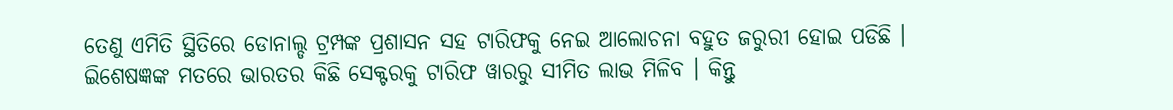ତେଣୁ ଏମିତି ସ୍ଥିତିରେ ଡୋନାଲ୍ଡ ଟ୍ରମ୍ପଙ୍କ ପ୍ରଶାସନ ସହ ଟାରିଫକୁ ନେଇ ଆଲୋଚନା ବହୁତ ଜରୁରୀ ହୋଇ ପଡିଛି ।
ଇିଶେଷଜ୍ଞଙ୍କ ମତରେ ଭାରତର କିଛି ସେକ୍ଟରକୁ ଟାରିଫ ୱାରରୁ ସୀମିତ ଲାଭ ମିଳିବ । କିନ୍ତୁ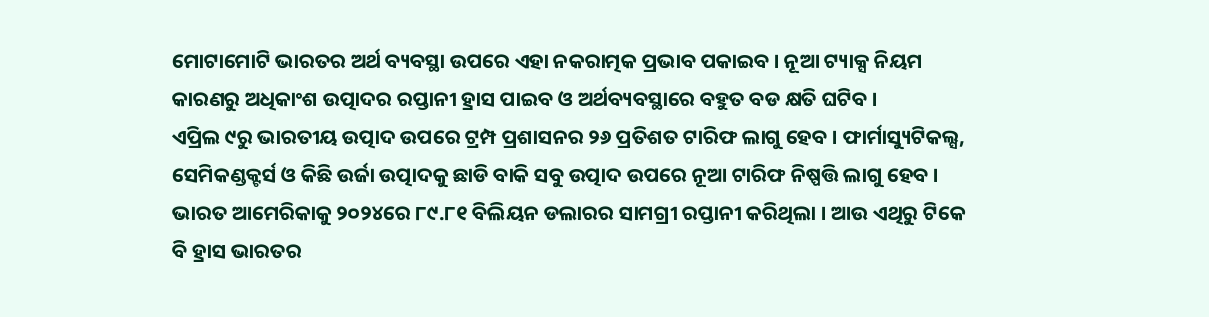ମୋଟାମୋଟି ଭାରତର ଅର୍ଥ ବ୍ୟବସ୍ଥା ଉପରେ ଏହା ନକରାତ୍ମକ ପ୍ରଭାବ ପକାଇବ । ନୂଆ ଟ୍ୟାକ୍ସ ନିୟମ କାରଣରୁ ଅଧିକାଂଶ ଉତ୍ପାଦର ରପ୍ତାନୀ ହ୍ରାସ ପାଇବ ଓ ଅର୍ଥବ୍ୟବସ୍ଥାରେ ବହୁତ ବଡ କ୍ଷତି ଘଟିବ ।
ଏପ୍ରିଲ ୯ରୁ ଭାରତୀୟ ଉତ୍ପାଦ ଉପରେ ଟ୍ରମ୍ପ ପ୍ରଶାସନର ୨୬ ପ୍ରତିଶତ ଟାରିଫ ଲାଗୁ ହେବ । ଫାର୍ମାସ୍ୟୁଟିକଲ୍ସ, ସେମିକଣ୍ଡକ୍ଟର୍ସ ଓ କିଛି ଉର୍ଜା ଉତ୍ପାଦକୁ ଛାଡି ବାକି ସବୁ ଉତ୍ପାଦ ଉପରେ ନୂଆ ଟାରିଫ ନିଷ୍ପତ୍ତି ଲାଗୁ ହେବ । ଭାରତ ଆମେରିକାକୁ ୨୦୨୪ରେ ୮୯.୮୧ ବିଲିୟନ ଡଲାରର ସାମଗ୍ରୀ ରପ୍ତାନୀ କରିଥିଲା । ଆଉ ଏଥିରୁ ଟିକେ ବି ହ୍ରାସ ଭାରତର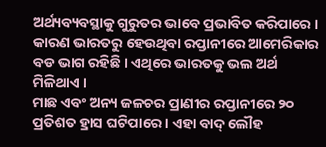ଅର୍ଥ୍ୟବ୍ୟବସ୍ଥାକୁ ଗୁରୁତର ଭାବେ ପ୍ରଭାବିତ କରିପାରେ । କାରଣ ଭାରତରୁ ହେଉଥିବା ରପ୍ତାନୀରେ ଆମେରିକାର ବଡ ଭାଗ ରହିଛି । ଏଥିରେ ଭାରତକୁ ଭଲ ଅର୍ଥ ମିଳିଥାଏ ।
ମାଛ ଏବଂ ଅନ୍ୟ ଜଳଚର ପ୍ରାଣୀର ରପ୍ତାନୀରେ ୨୦ ପ୍ରତିଶତ ହ୍ରାସ ଘଟିପାରେ । ଏହା ବାଦ୍ ଲୌହ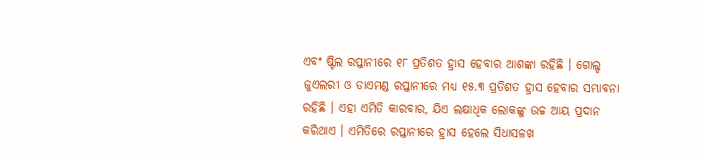ଏବଂ ଷ୍ଟିଲ ରପ୍ତାନୀରେ ୧୮ ପ୍ରତିଶତ ହ୍ରାସ ହେବାର ଆଶଙ୍କା ରହିଛି । ଗୋଲ୍ଡ ଜୁଏଲରୀ ଓ ଡାଏମଣ୍ଡ ରପ୍ତାନୀରେ ମଧ୍ୟ ୧୫.୩ ପ୍ରତିଶତ ହ୍ରାସ ହେବାର ସମ୍ଭାବନା ରହିଛି । ଏହା ଏମିତି କାରବାର, ଯିଏ ଲକ୍ଷାଧିକ ଲୋକଙ୍କୁ ଉଚ୍ଚ ଆୟ ପ୍ରଦାନ କରିଥାଏ । ଏମିତିରେ ରପ୍ତାନୀରେ ହ୍ରାସ ହେଲେ ସିଧାସଳଖ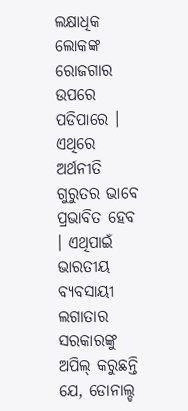ଲକ୍ଷାଧିକ ଲୋକଙ୍କ ରୋଜଗାର ଉପରେ ପଡିପାରେ । ଏଥିରେ ଅର୍ଥନୀତି ଗୁରୁତର ଭାବେ ପ୍ରଭାବିତ ହେବ । ଏଥିପାଇଁ ଭାରତୀୟ ବ୍ୟବସାୟୀ ଲଗାତାର ସରକାରଙ୍କୁ ଅପିଲ୍ କରୁଛନ୍ତି ଯେ, ଡୋନାଲ୍ଡ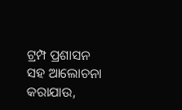ଟ୍ରମ୍ପ ପ୍ରଶାସନ ସହ ଆଲୋଚନା କରାଯାଉ,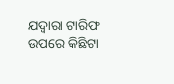ଯଦ୍ୱାରା ଟାରିଫ ଉପରେ କିଛିଟା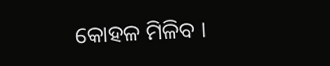କୋହଳ ମିଳିବ ।